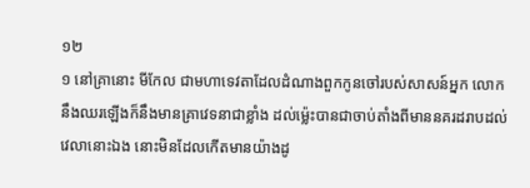១២
១ នៅគ្រានោះ មីកែល ជាមហាទេវតាដែលដំណាងពួកកូនចៅរបស់សាសន៍អ្នក លោកនឹងឈរឡើងក៏នឹងមានគ្រាវេទនាជាខ្លាំង ដល់ម៉្លេះបានជាចាប់តាំងពីមាននគរដរាបដល់វេលានោះឯង នោះមិនដែលកើតមានយ៉ាងដូ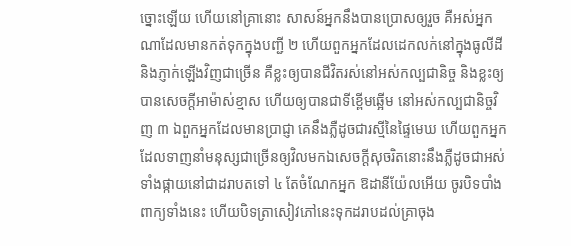ច្នោះឡើយ ហើយនៅគ្រានោះ សាសន៍អ្នកនឹងបានប្រោសឲ្យរួច គឺអស់អ្នកណាដែលមានកត់ទុកក្នុងបញ្ជី ២ ហើយពួកអ្នកដែលដេកលក់នៅក្នុងធូលីដី និងភ្ញាក់ឡើងវិញជាច្រើន គឺខ្លះឲ្យបានជីវិតរស់នៅអស់កល្បជានិច្ច និងខ្លះឲ្យបានសេចក្តីអាម៉ាស់ខ្មាស ហើយឲ្យបានជាទីខ្ពើមឆ្អើម នៅអស់កល្បជានិច្ចវិញ ៣ ឯពួកអ្នកដែលមានប្រាជ្ញា គេនឹងភ្លឺដូចជារស្មីនៃផ្ទៃមេឃ ហើយពួកអ្នកដែលទាញនាំមនុស្សជាច្រើនឲ្យវិលមកឯសេចក្តីសុចរិតនោះនឹងភ្លឺដូចជាអស់ទាំងផ្កាយនៅជាដរាបតទៅ ៤ តែចំណែកអ្នក ឱដានីយ៉ែលអើយ ចូរបិទបាំងពាក្យទាំងនេះ ហើយបិទត្រាសៀវភៅនេះទុកដរាបដល់គ្រាចុង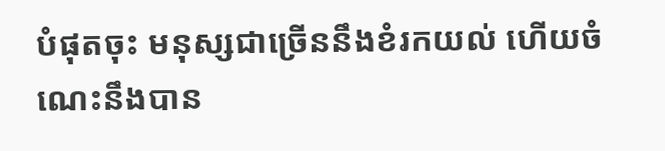បំផុតចុះ មនុស្សជាច្រើននឹងខំរកយល់ ហើយចំណេះនឹងបាន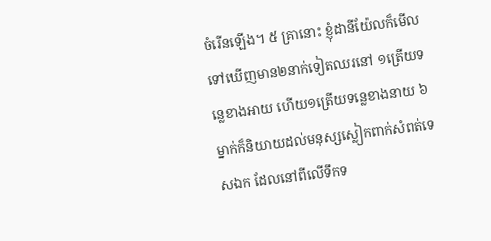ចំរើនឡើង។ ៥ គ្រានោះ ខ្ញុំដានីយ៉ែលក៏មើលទៅឃើញមាន២នាក់ទៀតឈរនៅ ១ត្រើយទន្លេខាងអាយ ហើយ១ត្រើយទន្លេខាងនាយ ៦ ម្នាក់ក៏និយាយដល់មនុស្សស្លៀកពាក់សំពត់ទេសឯក ដែលនៅពីលើទឹកទ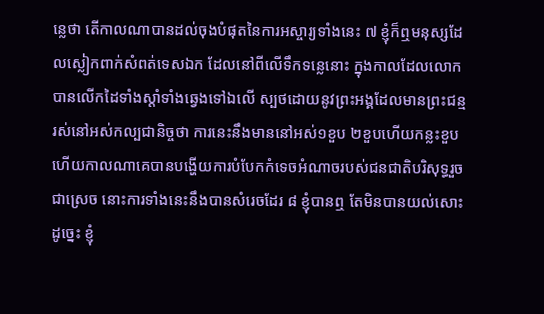ន្លេថា តើកាលណាបានដល់ចុងបំផុតនៃការអស្ចារ្យទាំងនេះ ៧ ខ្ញុំក៏ឮមនុស្សដែលស្លៀកពាក់សំពត់ទេសឯក ដែលនៅពីលើទឹកទន្លេនោះ ក្នុងកាលដែលលោកបានលើកដៃទាំងស្តាំទាំងឆ្វេងទៅឯលើ ស្បថដោយនូវព្រះអង្គដែលមានព្រះជន្មរស់នៅអស់កល្បជានិច្ចថា ការនេះនឹងមាននៅអស់១ខួប ២ខួបហើយកន្លះខួប ហើយកាលណាគេបានបង្ហើយការបំបែកកំទេចអំណាចរបស់ជនជាតិបរិសុទ្ធរួចជាស្រេច នោះការទាំងនេះនឹងបានសំរេចដែរ ៨ ខ្ញុំបានឮ តែមិនបានយល់សោះ ដូច្នេះ ខ្ញុំ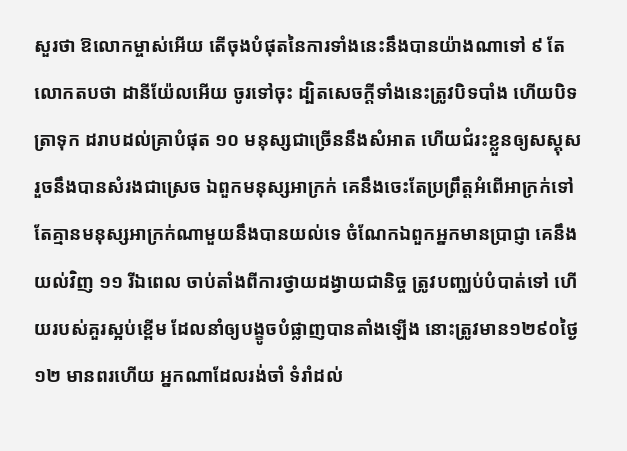សួរថា ឱលោកម្ចាស់អើយ តើចុងបំផុតនៃការទាំងនេះនឹងបានយ៉ាងណាទៅ ៩ តែលោកតបថា ដានីយ៉ែលអើយ ចូរទៅចុះ ដ្បិតសេចក្តីទាំងនេះត្រូវបិទបាំង ហើយបិទត្រាទុក ដរាបដល់គ្រាបំផុត ១០ មនុស្សជាច្រើននឹងសំអាត ហើយជំរះខ្លួនឲ្យសស្គុស រួចនឹងបានសំរងជាស្រេច ឯពួកមនុស្សអាក្រក់ គេនឹងចេះតែប្រព្រឹត្តអំពើអាក្រក់ទៅ តែគ្មានមនុស្សអាក្រក់ណាមួយនឹងបានយល់ទេ ចំណែកឯពួកអ្នកមានប្រាជ្ញា គេនឹងយល់វិញ ១១ រីឯពេល ចាប់តាំងពីការថ្វាយដង្វាយជានិច្ច ត្រូវបញ្ឈប់បំបាត់ទៅ ហើយរបស់គួរស្អប់ខ្ពើម ដែលនាំឲ្យបង្ខូចបំផ្លាញបានតាំងឡើង នោះត្រូវមាន១២៩០ថ្ងៃ ១២ មានពរហើយ អ្នកណាដែលរង់ចាំ ទំរាំដល់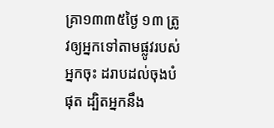គ្រា១៣៣៥ថ្ងៃ ១៣ ត្រូវឲ្យអ្នកទៅតាមផ្លូវរបស់អ្នកចុះ ដរាបដល់ចុងបំផុត ដ្បិតអ្នកនឹង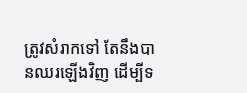ត្រូវសំរាកទៅ តែនឹងបានឈរឡើងវិញ ដើម្បីទ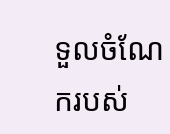ទួលចំណែករបស់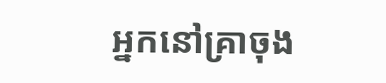អ្នកនៅគ្រាចុង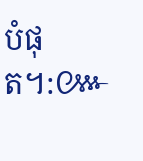បំផុត។:៚